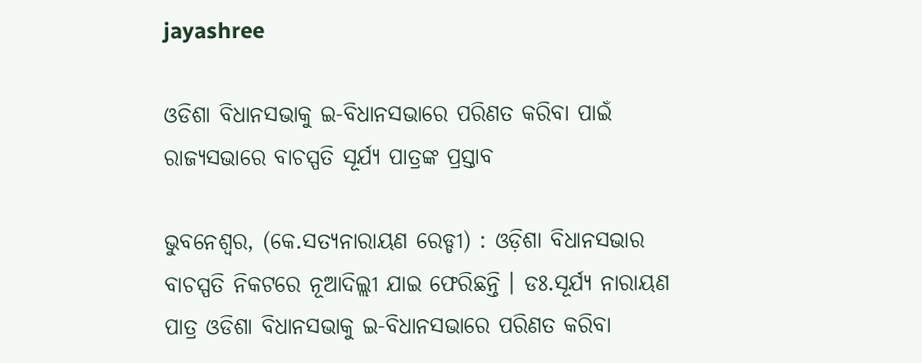jayashree

ଓଡିଶା ବିଧାନସଭାକୁ ଇ-ବିଧାନସଭାରେ ପରିଣତ କରିବା ପାଇଁ ରାଜ୍ୟସଭାରେ ବାଚସ୍ପତି ସୂର୍ଯ୍ୟ ପାତ୍ରଙ୍କ ପ୍ରସ୍ତାବ

ଭୁବନେଶ୍ୱର, (କେ.ସତ୍ୟନାରାୟଣ ରେଡ୍ଡୀ) : ଓଡ଼ିଶା ବିଧାନସଭାର ବାଚସ୍ପତି ନିକଟରେ ନୂଆଦିଲ୍ଲୀ ଯାଇ ଫେରିଛନ୍ତି । ଡଃ.ସୂର୍ଯ୍ୟ ନାରାୟଣ ପାତ୍ର ଓଡିଶା ବିଧାନସଭାକୁ ଇ-ବିଧାନସଭାରେ ପରିଣତ କରିବା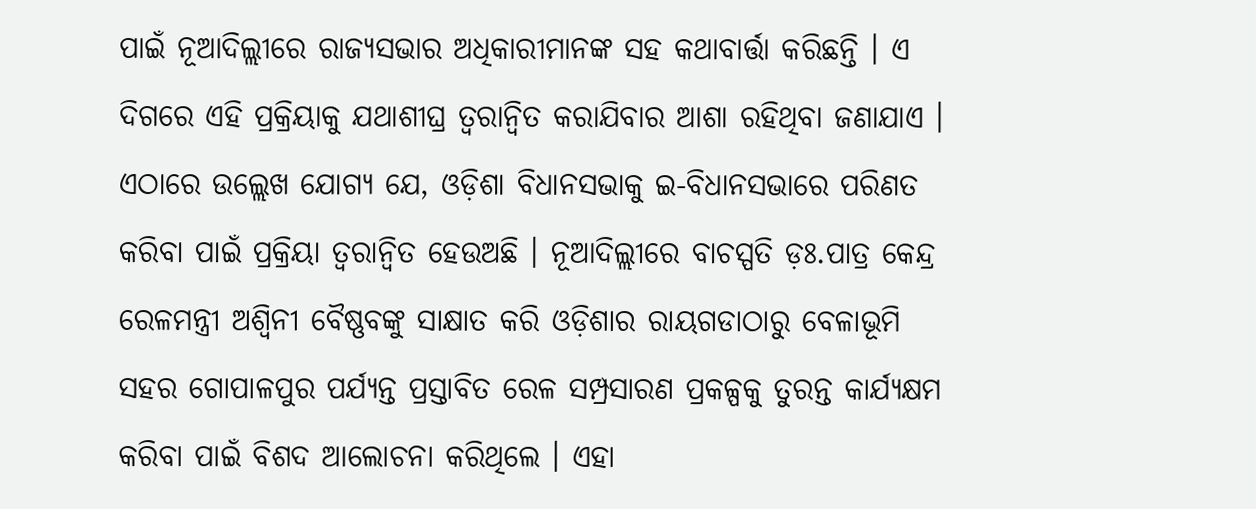ପାଇଁ ନୂଆଦିଲ୍ଲୀରେ ରାଜ୍ୟସଭାର ଅଧିକାରୀମାନଙ୍କ ସହ କଥାବାର୍ତ୍ତା କରିଛନ୍ତି । ଏ ଦିଗରେ ଏହି ପ୍ରକ୍ରିୟାକୁ ଯଥାଶୀଘ୍ର ତ୍ୱରାନ୍ୱିତ କରାଯିବାର ଆଶା ରହିଥିବା ଜଣାଯାଏ । ଏଠାରେ ଉଲ୍ଲେଖ ଯୋଗ୍ୟ ଯେ, ଓଡ଼ିଶା ବିଧାନସଭାକୁ ଇ-ବିଧାନସଭାରେ ପରିଣତ କରିବା ପାଇଁ ପ୍ରକ୍ରିୟା ତ୍ଵରାନ୍ୱିତ ହେଉଅଛି । ନୂଆଦିଲ୍ଲୀରେ ବାଚସ୍ପତି ଡ଼ଃ.ପାତ୍ର କେନ୍ଦ୍ର ରେଳମନ୍ତ୍ରୀ ଅଶ୍ୱିନୀ ବୈଷ୍ଣବଙ୍କୁ ସାକ୍ଷାତ କରି ଓଡ଼ିଶାର ରାୟଗଡାଠାରୁ ବେଳାଭୂମି ସହର ଗୋପାଳପୁର ପର୍ଯ୍ୟନ୍ତ ପ୍ରସ୍ତାବିତ ରେଳ ସମ୍ପ୍ରସାରଣ ପ୍ରକଳ୍ପକୁ ତୁରନ୍ତ କାର୍ଯ୍ୟକ୍ଷମ କରିବା ପାଇଁ ବିଶଦ ଆଲୋଚନା କରିଥିଲେ । ଏହା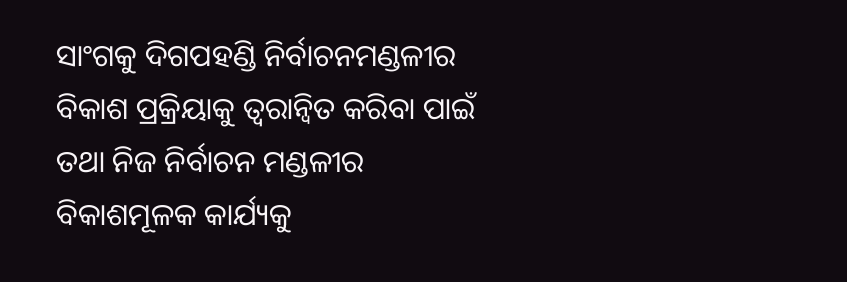ସାଂଗକୁ ଦିଗପହଣ୍ଡି ନିର୍ବାଚନମଣ୍ଡଳୀର ବିକାଶ ପ୍ରକ୍ରିୟାକୁ ତ୍ୱରାନ୍ୱିତ କରିବା ପାଇଁ ତଥା ନିଜ ନିର୍ବାଚନ ମଣ୍ଡଳୀର ବିକାଶମୂଳକ କାର୍ଯ୍ୟକୁ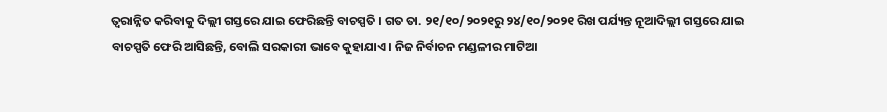ତ୍ଵରାନ୍ନିତ କରିବାକୁ ଦିଲ୍ଲୀ ଗସ୍ତରେ ଯାଇ ଫେରିଛନ୍ତି ବାଚସ୍ପତି । ଗତ ତା. ୨୧/୧୦/୨୦୨୧ରୁ ୨୪/୧୦/୨୦୨୧ ରିଖ ପର୍ଯ୍ୟନ୍ତ ନୂଆଦିଲ୍ଲୀ ଗସ୍ତରେ ଯାଇ ବାଚସ୍ପତି ଫେରି ଆସିଛନ୍ତି, ବୋଲି ସରକାରୀ ଭାବେ କୁହାଯାଏ । ନିଜ ନିର୍ବାଚନ ମଣ୍ଡଳୀର ମାଟିଆ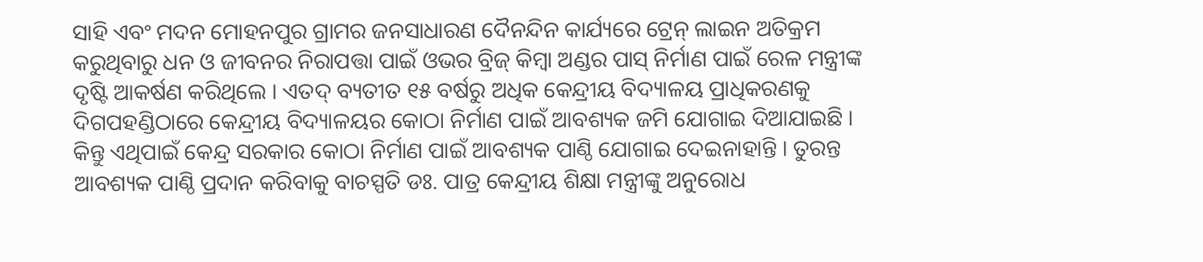ସାହି ଏବଂ ମଦନ ମୋହନପୁର ଗ୍ରାମର ଜନସାଧାରଣ ଦୈନନ୍ଦିନ କାର୍ଯ୍ୟରେ ଟ୍ରେନ୍ ଲାଇନ ଅତିକ୍ରମ କରୁଥିବାରୁ ଧନ ଓ ଜୀବନର ନିରାପତ୍ତା ପାଇଁ ଓଭର ବ୍ରିଜ୍ କିମ୍ବା ଅଣ୍ଡର ପାସ୍ ନିର୍ମାଣ ପାଇଁ ରେଳ ମନ୍ତ୍ରୀଙ୍କ ଦୃଷ୍ଟି ଆକର୍ଷଣ କରିଥିଲେ । ଏତଦ୍ ବ୍ୟତୀତ ୧୫ ବର୍ଷରୁ ଅଧିକ କେନ୍ଦ୍ରୀୟ ବିଦ୍ୟାଳୟ ପ୍ରାଧିକରଣକୁ ଦିଗପହଣ୍ଡିଠାରେ କେନ୍ଦ୍ରୀୟ ବିଦ୍ୟାଳୟର କୋଠା ନିର୍ମାଣ ପାଇଁ ଆବଶ୍ୟକ ଜମି ଯୋଗାଇ ଦିଆଯାଇଛି । କିନ୍ତୁ ଏଥିପାଇଁ କେନ୍ଦ୍ର ସରକାର କୋଠା ନିର୍ମାଣ ପାଇଁ ଆବଶ୍ୟକ ପାଣ୍ଠି ଯୋଗାଇ ଦେଇନାହାନ୍ତି । ତୁରନ୍ତ ଆବଶ୍ୟକ ପାଣ୍ଠି ପ୍ରଦାନ କରିବାକୁ ବାଚସ୍ପତି ଡଃ. ପାତ୍ର କେନ୍ଦ୍ରୀୟ ଶିକ୍ଷା ମନ୍ତ୍ରୀଙ୍କୁ ଅନୁରୋଧ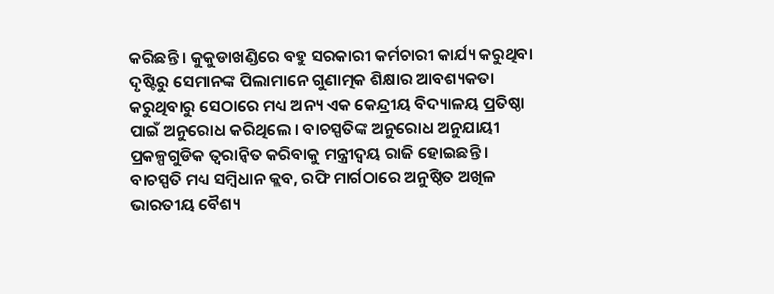କରିଛନ୍ତି । କୁକୁଡାଖଣ୍ଡିରେ ବହୁ ସରକାରୀ କର୍ମଚାରୀ କାର୍ଯ୍ୟ କରୁଥିବା ଦୃଷ୍ଟିରୁ ସେମାନଙ୍କ ପିଲାମାନେ ଗୁଣାତ୍ମକ ଶିକ୍ଷାର ଆବଶ୍ୟକତା କରୁଥିବାରୁ ସେଠାରେ ମଧ୍ୟ ଅନ୍ୟ ଏକ କେନ୍ଦ୍ରୀୟ ବିଦ୍ୟାଳୟ ପ୍ରତିଷ୍ଠା ପାଇଁ ଅନୁରୋଧ କରିଥିଲେ । ବାଚସ୍ପତିଙ୍କ ଅନୁରୋଧ ଅନୁଯାୟୀ ପ୍ରକଳ୍ପଗୁଡିକ ତ୍ୱରାନ୍ୱିତ କରିବାକୁ ମନ୍ତ୍ରୀଦ୍ୱୟ ରାଜି ହୋଇଛନ୍ତି । ବାଚସ୍ପତି ମଧ୍ୟ ସମ୍ବିଧାନ କ୍ଲବ, ରଫି ମାର୍ଗଠାରେ ଅନୁଷ୍ଠିତ ଅଖିଳ ଭାରତୀୟ ବୈଶ୍ୟ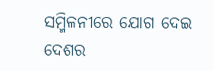ସମ୍ମିଳନୀରେ ଯୋଗ ଦେଇ ଦେଶର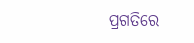ପ୍ରଗତିରେ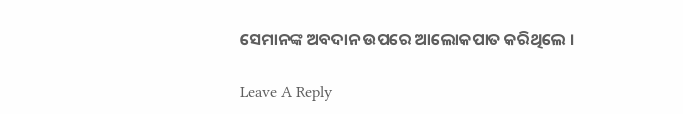ସେମାନଙ୍କ ଅବଦାନ ଉପରେ ଆଲୋକପାତ କରିଥିଲେ ।

Leave A Reply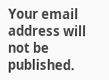Your email address will not be published.